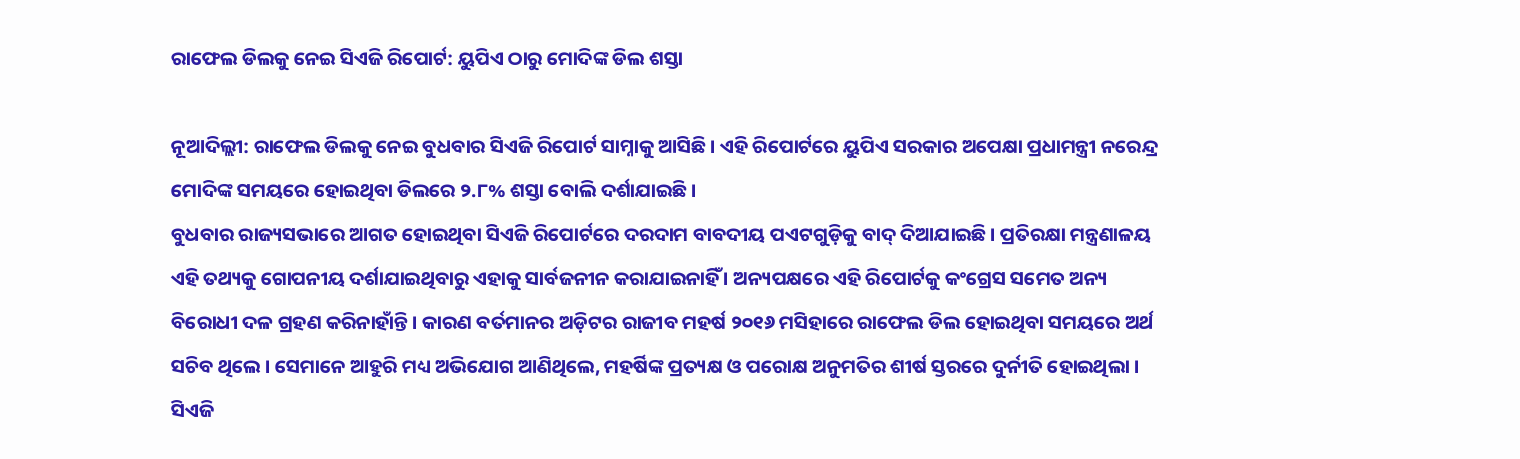ରାଫେଲ ଡିଲକୁ ନେଇ ସିଏଜି ରିପୋର୍ଟ: ୟୁପିଏ ଠାରୁ ମୋଦିଙ୍କ ଡିଲ ଶସ୍ତା

ନୂଆଦିଲ୍ଲୀ: ରାଫେଲ ଡିଲକୁ ନେଇ ବୁଧବାର ସିଏଜି ରିପୋର୍ଟ ସାମ୍ନାକୁ ଆସିଛି । ଏହି ରିପୋର୍ଟରେ ୟୁପିଏ ସରକାର ଅପେକ୍ଷା ପ୍ରଧାମନ୍ତ୍ରୀ ନରେନ୍ଦ୍ର ମୋଦିଙ୍କ ସମୟରେ ହୋଇଥିବା ଡିଲରେ ୨.୮% ଶସ୍ତା ବୋଲି ଦର୍ଶାଯାଇଛି ।
ବୁଧବାର ରାଜ୍ୟସଭାରେ ଆଗତ ହୋଇଥିବା ସିଏଜି ରିପୋର୍ଟରେ ଦରଦାମ ବାବଦୀୟ ପଏଟଗୁଡ଼ିକୁ ବାଦ୍ ଦିଆଯାଇଛି । ପ୍ରତିରକ୍ଷା ମନ୍ତ୍ରଣାଳୟ ଏହି ତଥ୍ୟକୁ ଗୋପନୀୟ ଦର୍ଶାଯାଇଥିବାରୁ ଏହାକୁ ସାର୍ବଜନୀନ କରାଯାଇନାହିଁ । ଅନ୍ୟପକ୍ଷରେ ଏହି ରିପୋର୍ଟକୁ କଂଗ୍ରେସ ସମେତ ଅନ୍ୟ ବିରୋଧୀ ଦଳ ଗ୍ରହଣ କରିନାହାଁନ୍ତି । କାରଣ ବର୍ତମାନର ଅଡ଼ିଟର ରାଜୀବ ମହର୍ଷ ୨୦୧୬ ମସିହାରେ ରାଫେଲ ଡିଲ ହୋଇଥିବା ସମୟରେ ଅର୍ଥ ସଚିବ ଥିଲେ । ସେମାନେ ଆହୁରି ମଧ୍ୟ ଅଭିଯୋଗ ଆଣିଥିଲେ, ମହର୍ଷିଙ୍କ ପ୍ରତ୍ୟକ୍ଷ ଓ ପରୋକ୍ଷ ଅନୁମତିର ଶୀର୍ଷ ସ୍ତରରେ ଦୁର୍ନୀତି ହୋଇଥିଲା । ସିଏଜି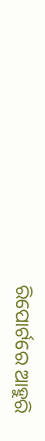ରିପୋର୍ଟରେ ଆହୁରି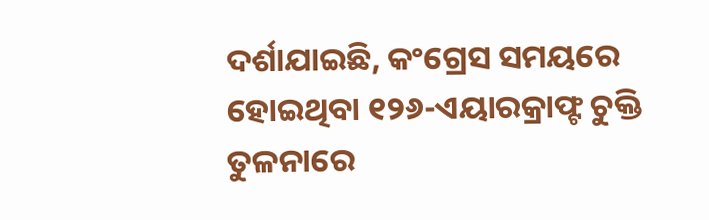ଦର୍ଶାଯାଇଛି, କଂଗ୍ରେସ ସମୟରେ ହୋଇଥିବା ୧୨୬-ଏୟାରକ୍ରାଫ୍ଟ ଚୁକ୍ତି ତୁଳନାରେ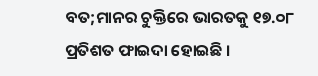ବତ;ମାନର ଚୁକ୍ତିରେ ଭାରତକୁ ୧୭.୦୮ ପ୍ରତିଶତ ଫାଇଦା ହୋଇଛି ।